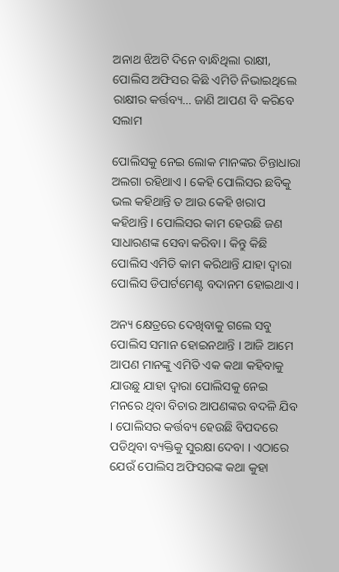ଅନାଥ ଝିଅଟି ଦିନେ ବାନ୍ଧିଥିଲା ରାକ୍ଷୀ, ପୋଲିସ ଅଫିସର କିଛି ଏମିତି ନିଭାଇଥିଲେ ରାକ୍ଷୀର କର୍ତ୍ତବ୍ୟ… ଜାଣି ଆପଣ ବି କରିବେ ସଲାମ

ପୋଲିସକୁ ନେଇ ଲୋକ ମାନଙ୍କର ଚିନ୍ତାଧାରା ଅଲଗା ରହିଥାଏ । କେହି ପୋଲିସର ଛବିକୁ ଭଲ କହିଥାନ୍ତି ତ ଆଉ କେହି ଖରାପ କହିଥାନ୍ତି । ପୋଲିସର କାମ ହେଉଛି ଜଣ ସାଧାରଣଙ୍କ ସେବା କରିବା । କିନ୍ତୁ କିଛି ପୋଲିସ ଏମିତି କାମ କରିଥାନ୍ତି ଯାହା ଦ୍ଵାରା ପୋଲିସ ଡିପାର୍ଟମେଣ୍ଟ ବଦାନମ ହୋଇଥାଏ ।

ଅନ୍ୟ କ୍ଷେତ୍ରରେ ଦେଖିବାକୁ ଗଲେ ସବୁ ପୋଲିସ ସମାନ ହୋଇନଥାନ୍ତି । ଆଜି ଆମେ ଆପଣ ମାନଙ୍କୁ ଏମିତି ଏକ କଥା କହିବାକୁ ଯାଉଛୁ ଯାହା ଦ୍ଵାରା ପୋଲିସକୁ ନେଇ ମନରେ ଥିବା ବିଚାର ଆପଣଙ୍କର ବଦଳି ଯିବ । ପୋଲିସର କର୍ତ୍ତବ୍ୟ ହେଉଛି ବିପଦରେ ପଡିଥିବା ବ୍ୟକ୍ତିକୁ ସୁରକ୍ଷା ଦେବା । ଏଠାରେ ଯେଉଁ ପୋଲିସ ଅଫିସରଙ୍କ କଥା କୁହା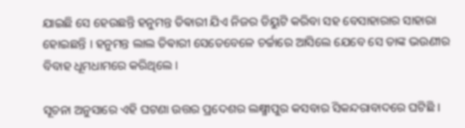ଯାଇଛି ସେ ହେଉଛନ୍ତି ହନୁମନ୍ତ ତିଵାରୀ ଯିଏ ନିଜର ଡିୟୁଟି କରିବା ସହ ବେସାହାରାର ସାହାରା ହୋଇଛନ୍ତି । ହନୁମନ୍ତ ଲାଲ ତିଵାରୀ ସେତେବେଳେ ଚର୍ଚ୍ଚାରେ ଆସିଲେ ଯେବେ ସେ ତାଙ୍କ ଭଉଣୀର ବିବାହ ଧୂମଧାମରେ କରିଥିଲେ ।

ସୂଚନା ଅନୁସାରେ ଏହି ଘଟଣା ଉତ୍ତର ପ୍ରଦେଶର ଲକ୍ଷ୍ମୀପୁର କସବାର ସିକନ୍ଦରାବାଦରେ ଘଟିଛି ।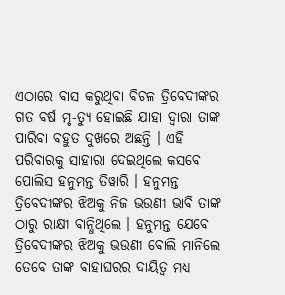ଏଠାରେ ବାସ କରୁଥିବା ବିଚଳ ତ୍ରିବେଦୀଙ୍କର ଗତ ବର୍ଷ ମୃ-ତ୍ୟୁ ହୋଇଛି ଯାହା ଦ୍ଵାରା ତାଙ୍କ ପାରିବା ବହୁତ ଦୁଖରେ ଅଛନ୍ତି । ଏହି ପରିବାରକୁ ସାହାରା ଦେଇଥିଲେ କସବେ ପୋଲିସ ହନୁମନ୍ତ ତିୱାରି । ହନୁମନ୍ତ ତ୍ରିବେଦୀଙ୍କର ଝିଅକୁ ନିଜ ଭଉଣୀ ଭାବି ତାଙ୍କ ଠାରୁ ରାକ୍ଷୀ ବାନ୍ଧିଥିଲେ । ହନୁମନ୍ତ ଯେବେ ତ୍ରିବେଦୀଙ୍କର ଝିଅକୁ ଭଉଣୀ ବୋଲି ମାନିଲେ ତେବେ ତାଙ୍କ ବାହାଘରର ଦାୟିତ୍ଵ ମଧ୍ୟ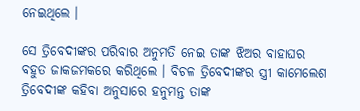ନେଇଥିଲେ ।

ସେ ତ୍ରିବେଦୀଙ୍କର ପରିବାର ଅନୁମତି ନେଇ ତାଙ୍କ ଝିଅର ବାହାଘର ବହୁତ ଜାକଜମକରେ କରିଥିଲେ । ବିଚଳ ତ୍ରିବେଦୀଙ୍କର ସ୍ତ୍ରୀ କାମେଲେଶ ତ୍ରିବେଦୀଙ୍କ କହିବା ଅନୁସାରେ ହନୁମନ୍ତ ତାଙ୍କ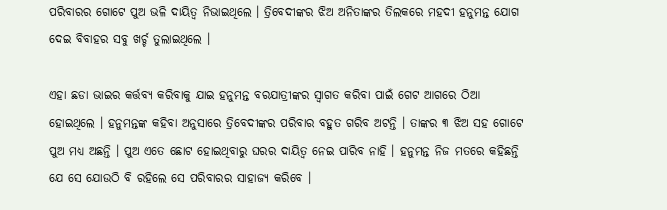ପରିବାରର ଗୋଟେ ପୁଅ ଭଳି ଦାୟିତ୍ଵ ନିଭାଇଥିଲେ । ତ୍ରିବେଦୀଙ୍କର ଝିଅ ଅନିତାଙ୍କର ତିଲକରେ ମହଦୀ ହନୁମନ୍ତ ଯୋଗ ଦେଇ ବିବାହର ସବୁ ଖର୍ଚ୍ଚ ତୁଲାଇଥିଲେ ।

ଏହା ଛଡା ଭାଇର କର୍ତ୍ତବ୍ୟ କରିବାକୁ ଯାଇ ହନୁମନ୍ତ ବରଯାତ୍ରୀଙ୍କର ସ୍ଵାଗତ କରିବା ପାଇଁ ଗେଟ ଆଗରେ ଠିଆ ହୋଇଥିଲେ । ହନୁମନ୍ତଙ୍କ କହିବା ଅନୁସାରେ ତ୍ରିବେଦୀଙ୍କର ପରିବାର ବହୁତ ଗରିବ ଅଟନ୍ତି । ତାଙ୍କର ୩ ଝିଅ ସହ ଗୋଟେ ପୁଅ ମଧ୍ୟ ଅଛନ୍ତି । ପୁଅ ଏତେ ଛୋଟ ହୋଇଥିବାରୁ ଘରର ଦାୟିତ୍ଵ ନେଇ ପାରିବ ନାହି । ହନୁମନ୍ତ ନିଜ ମତରେ କହିଛନ୍ତି ଯେ ସେ ଯୋଉଠି ବି ରହିଲେ ସେ ପରିବାରର ସାହାଜ୍ଯ କରିବେ ।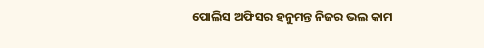ପୋଲିସ ଅଫିସର ହନୁମନ୍ତ ନିଜର ଭଲ କାମ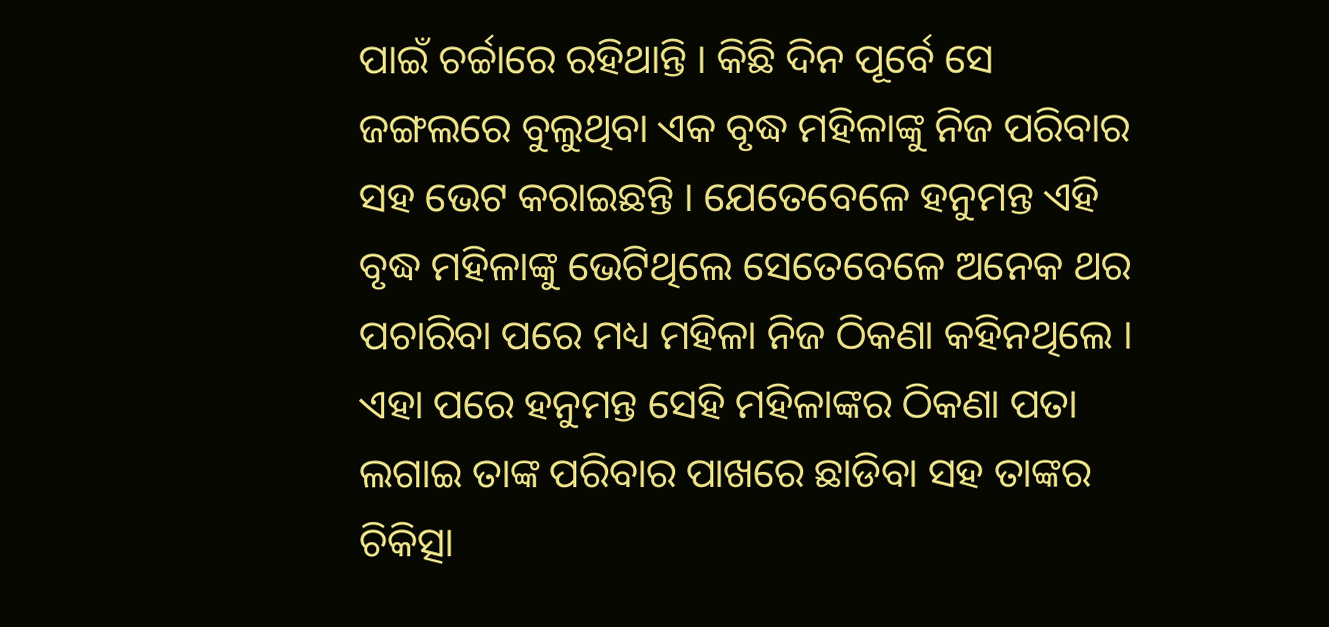ପାଇଁ ଚର୍ଚ୍ଚାରେ ରହିଥାନ୍ତି । କିଛି ଦିନ ପୂର୍ବେ ସେ ଜଙ୍ଗଲରେ ବୁଲୁଥିବା ଏକ ବୃଦ୍ଧ ମହିଳାଙ୍କୁ ନିଜ ପରିବାର ସହ ଭେଟ କରାଇଛନ୍ତି । ଯେତେବେଳେ ହନୁମନ୍ତ ଏହି ବୃଦ୍ଧ ମହିଳାଙ୍କୁ ଭେଟିଥିଲେ ସେତେବେଳେ ଅନେକ ଥର ପଚାରିବା ପରେ ମଧ୍ୟ ମହିଳା ନିଜ ଠିକଣା କହିନଥିଲେ । ଏହା ପରେ ହନୁମନ୍ତ ସେହି ମହିଳାଙ୍କର ଠିକଣା ପତା ଲଗାଇ ତାଙ୍କ ପରିବାର ପାଖରେ ଛାଡିବା ସହ ତାଙ୍କର ଚିକିତ୍ସା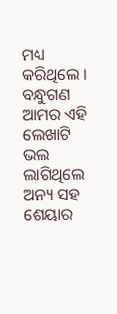ମଧ୍ୟ କରିଥିଲେ । ବନ୍ଧୁଗଣ ଆମର ଏହି ଲେଖାଟି ଭଲ ଲାଗିଥିଲେ ଅନ୍ୟ ସହ ଶେୟାର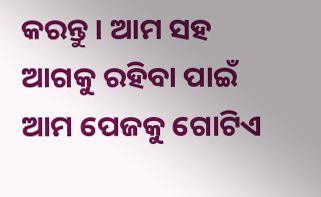କରନ୍ତୁ । ଆମ ସହ ଆଗକୁ ରହିବା ପାଇଁ ଆମ ପେଜକୁ ଗୋଟିଏ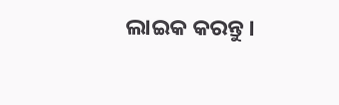ଲାଇକ କରନ୍ତୁ ।